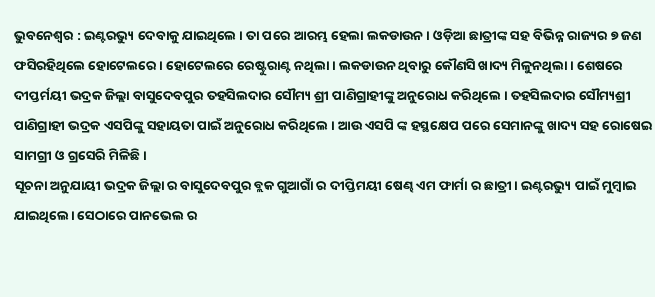ଭୁବନେଶ୍ଵର : ଇଣ୍ଟରଭ୍ୟୁ ଦେବାକୁ ଯାଇଥିଲେ । ତା ପରେ ଆରମ୍ଭ ହେଲା ଲକଡାଉନ । ଓଡ଼ିଆ ଛାତ୍ରୀଙ୍କ ସହ ବିଭିନ୍ନ ରାଜ୍ୟର ୭ ଜଣ ଫସିରହିଥିଲେ ହୋଟେଲରେ। ହୋଟେଲରେ ରେଷ୍ଟୁରାଣ୍ଟ ନଥିଲା। ଲକଡାଉନ ଥିବାରୁ କୌଣସି ଖାଦ୍ୟ ମିଳୁନଥିଲା। ଶେଷରେ ଦୀପ୍ତର୍ମୟୀ ଭଦ୍ରକ ଜିଲ୍ଲା ବାସୁଦେବପୁର ତହସିଲଦାର ସୌମ୍ୟ ଶ୍ରୀ ପାଣିଗ୍ରାହୀଙ୍କୁ ଅନୁରୋଧ କରିଥିଲେ । ତହସିଲଦାର ସୌମ୍ୟଶ୍ରୀ ପାଣିଗ୍ରାହୀ ଭଦ୍ରକ ଏସପିଙ୍କୁ ସହାୟତା ପାଇଁ ଅନୁରୋଧ କରିଥିଲେ । ଆଉ ଏସପି ଙ୍କ ହସ୍ଥକ୍ଷେପ ପରେ ସେମାନଙ୍କୁ ଖାଦ୍ୟ ସହ ରୋଷେଇ ସାମଗ୍ରୀ ଓ ଗ୍ରସେରି ମିଳିଛି ।
ସୂଚନା ଅନୁଯାୟୀ ଭଦ୍ରକ ଜିଲ୍ଲା ର ବାସୁଦେବପୁର ବ୍ଲକ ଗୁଆଗାଁ ର ଦୀପ୍ତିମୟୀ ଷେଣ୍ଢ ଏମ ଫାର୍ମା ର ଛାତ୍ରୀ। ଇଣ୍ଟରଭ୍ୟୁ ପାଇଁ ମୁମ୍ବାଇ ଯାଇଥିଲେ। ସେଠାରେ ପାନଭେଲ ର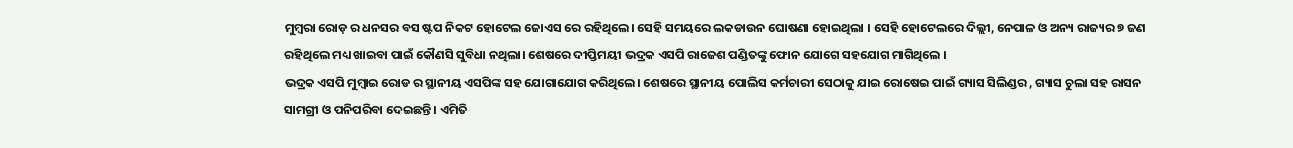ମୁମ୍ବରା ରୋଡ଼ ର ଧନସର ବସ ଷ୍ଟପ ନିକଟ ହୋଟେଲ ଜୋଏସ ରେ ରହିଥିଲେ। ସେହି ସମୟରେ ଲକଡାଉନ ଘୋଷଣା ହୋଇଥିଲା । ସେହି ହୋଟେଲରେ ଦିଲ୍ଲୀ, ନେପାଳ ଓ ଅନ୍ୟ ରାଜ୍ୟର ୭ ଜଣ ରହିଥିଲେ ମଧ୍ୟ ଖାଇବା ପାଇଁ କୌଣସି ସୁବିଧା ନଥିଲା। ଶେଷରେ ଦୀପ୍ତିମୟୀ ଭଦ୍ରକ ଏସପି ରାଜେଶ ପଣ୍ଡିତଙ୍କୁ ଫୋନ ଯୋଗେ ସହଯୋଗ ମାଗିଥିଲେ ।
ଭଦ୍ରକ ଏସପି ମୁମ୍ବାଇ ରୋଡ ର ସ୍ଥାନୀୟ ଏସପିଙ୍କ ସହ ଯୋଗାଯୋଗ କରିଥିଲେ। ଶେଷରେ ସ୍ଥାନୀୟ ପୋଲିସ କର୍ମଚାରୀ ସେଠାକୁ ଯାଇ ରୋଷେଇ ପାଇଁ ଗ୍ୟାସ ସିଲିଣ୍ଡର , ଗ୍ୟାସ ଚୁଲା ସହ ରାସନ ସାମଗ୍ରୀ ଓ ପନିପରିବା ଦେଇଛନ୍ତି । ଏମିତି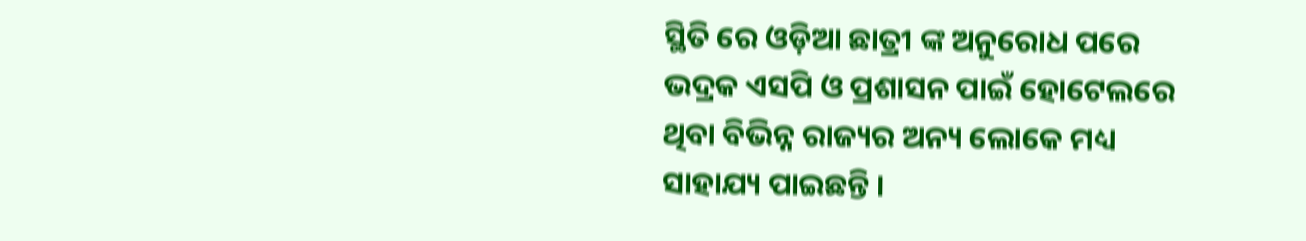ସ୍ଥିତି ରେ ଓଡ଼ିଆ ଛାତ୍ରୀ ଙ୍କ ଅନୁରୋଧ ପରେ ଭଦ୍ରକ ଏସପି ଓ ପ୍ରଶାସନ ପାଇଁ ହୋଟେଲରେ ଥିବା ବିଭିନ୍ନ ରାଜ୍ୟର ଅନ୍ୟ ଲୋକେ ମଧ୍ୟ ସାହାଯ୍ୟ ପାଇଛନ୍ତି ।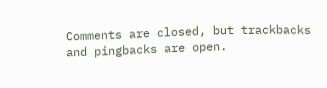Comments are closed, but trackbacks and pingbacks are open.